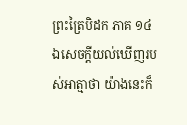ព្រះត្រៃបិដក ភាគ ១៤
ឯសេចក្តីយល់ឃើញរបស់អាត្មាថា យ៉ាងនេះក៏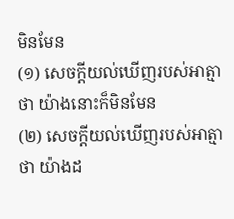មិនមែន
(១) សេចក្តីយល់ឃើញរបស់អាត្មាថា យ៉ាងនោះក៏មិនមែន
(២) សេចក្តីយល់ឃើញរបស់អាត្មាថា យ៉ាងដ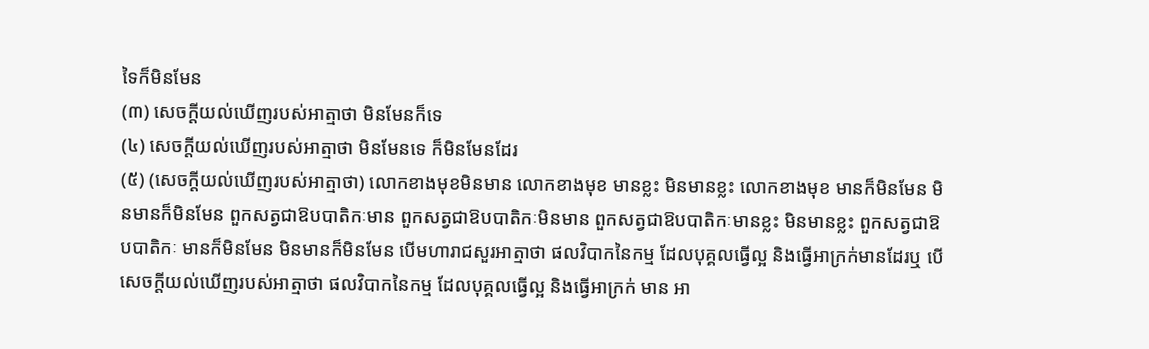ទៃក៏មិនមែន
(៣) សេចក្តីយល់ឃើញរបស់អាត្មាថា មិនមែនក៏ទេ
(៤) សេចក្តីយល់ឃើញរបស់អាត្មាថា មិនមែនទេ ក៏មិនមែនដែរ
(៥) (សេចក្តីយល់ឃើញរបស់អាត្មាថា) លោកខាងមុខមិនមាន លោកខាងមុខ មានខ្លះ មិនមានខ្លះ លោកខាងមុខ មានក៏មិនមែន មិនមានក៏មិនមែន ពួកសត្វជាឱបបាតិកៈមាន ពួកសត្វជាឱបបាតិកៈមិនមាន ពួកសត្វជាឱបបាតិកៈមានខ្លះ មិនមានខ្លះ ពួកសត្វជាឱបបាតិកៈ មានក៏មិនមែន មិនមានក៏មិនមែន បើមហារាជសួរអាត្មាថា ផលវិបាកនៃកម្ម ដែលបុគ្គលធ្វើល្អ និងធ្វើអាក្រក់មានដែរឬ បើសេចក្តីយល់ឃើញរបស់អាត្មាថា ផលវិបាកនៃកម្ម ដែលបុគ្គលធ្វើល្អ និងធ្វើអាក្រក់ មាន អា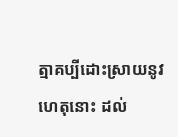ត្មាគប្បីដោះស្រាយនូវហេតុនោះ ដល់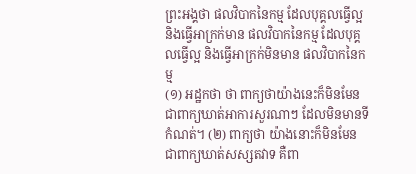ព្រះអង្គថា ផលវិបាកនៃកម្ម ដែលបុគ្គលធ្វើល្អ និងធ្វើអាក្រក់មាន ផលវិបាកនៃកម្ម ដែលបុគ្គលធ្វើល្អ និងធ្វើអាក្រក់មិនមាន ផលវិបាកនៃកម្ម
(១) អដ្ឋកថា ថា ពាក្យថាយ៉ាងនេះក៏មិនមែន ជាពាក្យឃាត់អាការសួរណាៗ ដែលមិនមានទីកំណត់។ (២) ពាក្យថា យ៉ាងនោះក៏មិនមែន ជាពាក្យឃាត់សស្សតវាទ គឺពា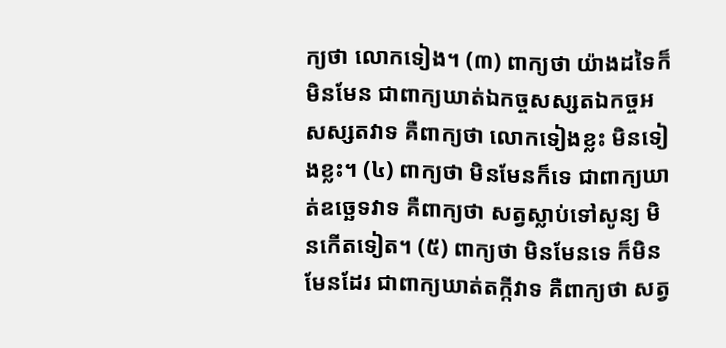ក្យថា លោកទៀង។ (៣) ពាក្យថា យ៉ាងដទៃក៏មិនមែន ជាពាក្យឃាត់ឯកច្ចសស្សតឯកច្ចអសស្សតវាទ គឺពាក្យថា លោកទៀងខ្លះ មិនទៀងខ្លះ។ (៤) ពាក្យថា មិនមែនក៏ទេ ជាពាក្យឃាត់ឧច្ឆេទវាទ គឺពាក្យថា សត្វស្លាប់ទៅសូន្យ មិនកើតទៀត។ (៥) ពាក្យថា មិនមែនទេ ក៏មិនមែនដែរ ជាពាក្យឃាត់តក្កីវាទ គឺពាក្យថា សត្វ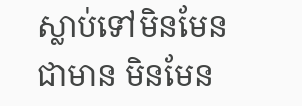ស្លាប់ទៅមិនមែនជាមាន មិនមែន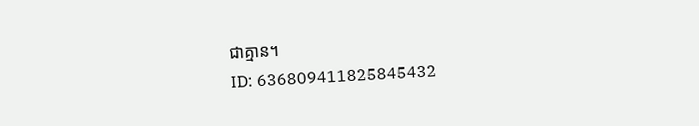ជាគ្មាន។
ID: 636809411825845432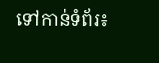ទៅកាន់ទំព័រ៖